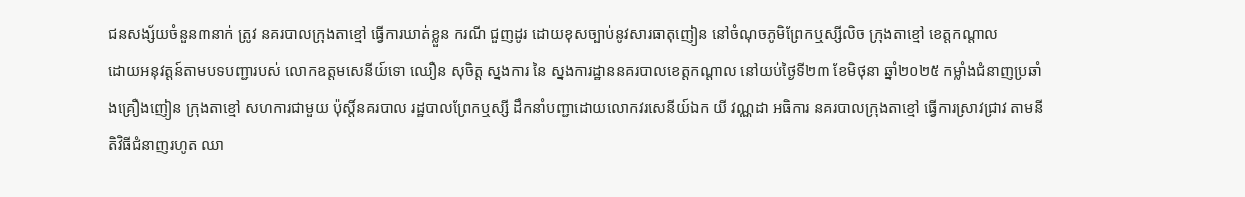ជនសង្ស័យចំនួន៣នាក់ ត្រូវ នគរបាលក្រុងតាខ្មៅ ធ្វើការឃាត់ខ្លួន ករណី ជួញដូរ ដោយខុសច្បាប់នូវសារធាតុញៀន នៅចំណុចភូមិព្រែកឬស្សីលិច ក្រុងតាខ្មៅ ខេត្តកណ្តាល
ដោយអនុវត្តន៍តាមបទបញ្ជារបស់ លោកឧត្តមសេនីយ៍ទោ ឈឿន សុចិត្ត ស្នងការ នៃ ស្នងការដ្ឋាននគរបាលខេត្តកណ្តាល នៅយប់ថ្ងៃទី២៣ ខែមិថុនា ឆ្នាំ២០២៥ កម្លាំងជំនាញប្រឆាំងគ្រឿងញៀន ក្រុងតាខ្មៅ សហការជាមួយ ប៉ុស្តិ៍នគរបាល រដ្ឋបាលព្រែកឬស្សី ដឹកនាំបញ្ជាដោយលោកវរសេនីយ៍ឯក យី វណ្ណដា អធិការ នគរបាលក្រុងតាខ្មៅ ធ្វើការស្រាវជ្រាវ តាមនីតិវិធីជំនាញរហូត ឈា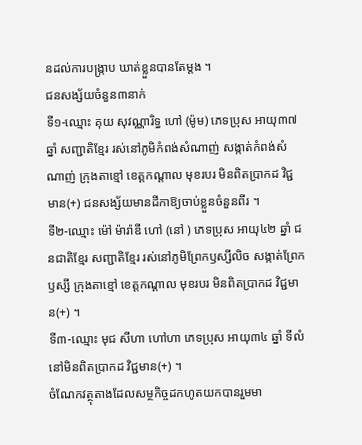នដល់ការបង្ក្រាប ឃាត់ខ្លួនបានតែម្ដង ។
ជនសង្ស័យចំនួន៣នាក់
ទី១-ឈ្មោះ គុយ សុវណ្ណារិទ្ធ ហៅ (ម៉ូម) ភេទប្រុស អាយុ៣៧ឆ្នាំ សញ្ជាតិខ្មែរ រស់នៅភូមិកំពង់សំណាញ់ សង្កាត់កំពង់សំណាញ់ ក្រុងតាខ្មៅ ខេត្តកណ្តាល មុខរបរ មិនពិតប្រាកដ វិជ្ជមាន(+) ជនសង្ស័យមានដីកាឱ្យចាប់ខ្លួនចំនួនពីរ ។
ទី២-ឈ្មោះ ម៉ៅ ម៉ារ៉ាឌី ហៅ (នៅ ) ភេទប្រុស អាយុ៤២ ឆ្នាំ ជនជាតិខ្មែរ សញ្ជាតិខ្មែរ រស់នៅភូមិព្រែកឫស្សីលិច សង្កាត់ព្រែកឫស្សី ក្រុងតាខ្មៅ ខេត្តកណ្តាល មុខរបរ មិនពិតប្រាកដ វិជ្ជមាន(+) ។
ទី៣-ឈ្មោះ មុជ សីហា ហៅហា ភេទប្រុស អាយុ៣៤ ឆ្នាំ ទីលំនៅមិនពិតប្រាកដ វិជ្ជមាន(+) ។
ចំណែកវត្ថុតាងដែលសម្ថកិច្ចដកហូតយកបានរួមមា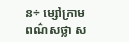ន÷ ម្សៅក្រាមពណ៌សថ្លា ស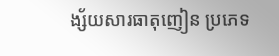ង្ស័យសារធាតុញៀន ប្រភេទ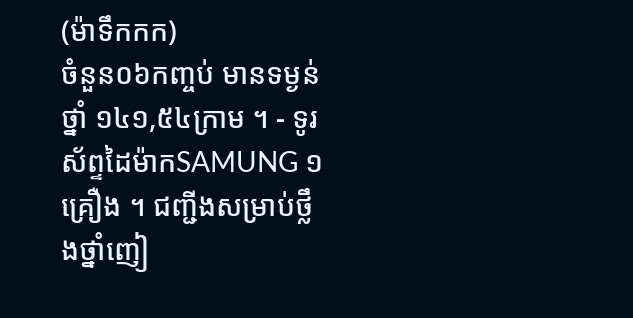(ម៉ាទឹកកក)
ចំនួន០៦កញ្ចប់ មានទម្ងន់ ថ្នាំ ១៤១,៥៤ក្រាម ។ - ទូរស័ព្ទដៃម៉ាកSAMUNG ១គ្រឿង ។ ជញ្ជីងសម្រាប់ថ្លឹងថ្នាំញៀ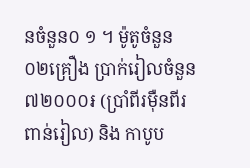នចំនួន០ ១ ។ ម៉ូតូចំនួន០២គ្រឿង ប្រាក់រៀលចំនួន ៧២០០០៛ (ប្រាំពីរម៉ឺនពីរពាន់រៀល) និង កាបូប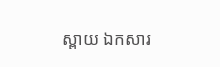ស្ពាយ ឯកសារ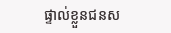ផ្ទាល់ខ្លួនជនស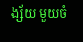ង្ស័យ មួយចំ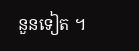នួនទៀត ។